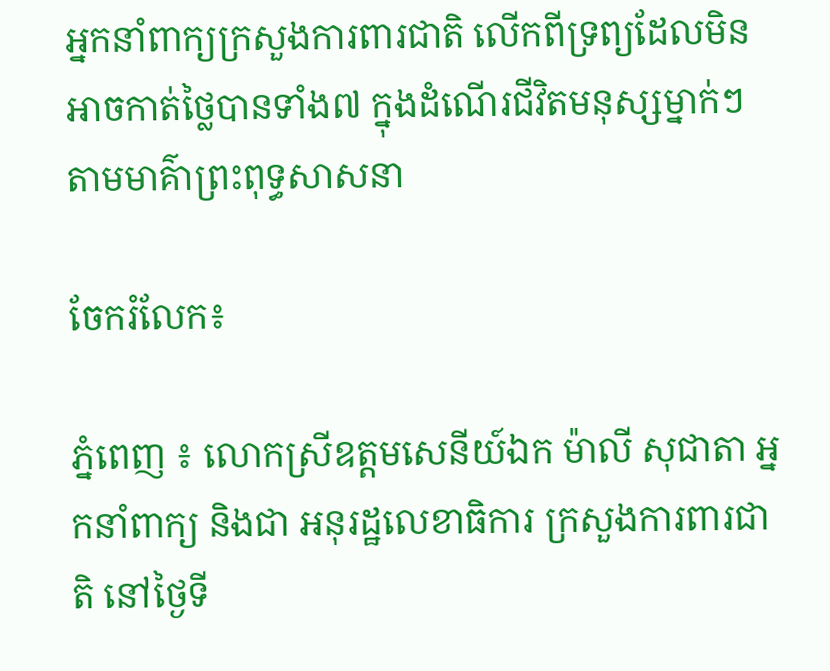អ្នកនាំពាក្យក្រសួងការពារជាតិ លើកពីទ្រព្យដែលមិនអាចកាត់ថ្លៃបានទាំង៧ ក្នុងដំណេីរជីវិតមនុស្សម្នាក់ៗ តាមមាគ៌ាព្រះពុទ្ធសាសនា

ចែករំលែក៖

ភ្នំពេញ ៖ លោកស្រីឧត្តមសេនីយ៍ឯក ម៉ាលី សុជាតា អ្នកនាំពាក្យ និងជា អនុរដ្ឋលេខាធិការ ក្រសួងការពារជាតិ នៅថ្ងៃទី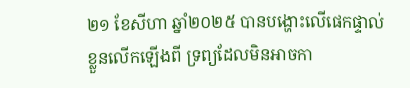២១ ខែសីហា ឆ្នាំ២០២៥ បានបង្ហោះលើផេកផ្ទាល់ខ្លួនលើកឡើងពី ទ្រព្យដែលមិនអាចកា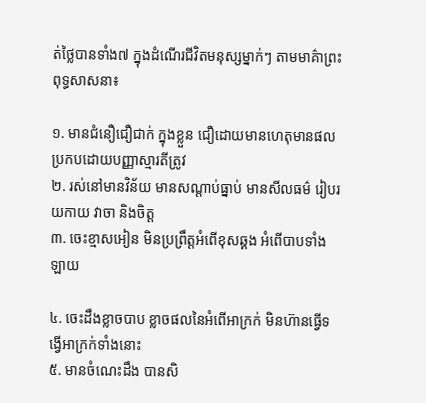ត់ថ្លៃបានទាំង៧ ក្នុងដំណេីរជីវិតមនុស្សម្នាក់ៗ តាមមាគ៌ាព្រះពុទ្ធសាសនា៖

១. មានជំនឿជឿជាក់ ក្នុងខ្លួន ជឿដោយមានហេតុមានផល ប្រកបដោយបញ្ញាស្មារតីត្រូវ
២. រស់នៅមានវិន័យ មានសណ្ដាប់ធ្នាប់ មានសីលធម៌ រៀបរយកាយ វាចា និងចិត្ត
៣. ចេះខ្មាសអៀន មិនប្រព្រឹត្តអំពេីខុសឆ្គង អំពេីបាបទាំងឡាយ

៤. ចេះដឹងខ្លាចបាប ខ្លាចផលនៃអំពេីអាក្រក់ មិនហ៊ានធ្វេីទង្វេីអាក្រក់ទាំងនោះ
៥. មានចំណេះដឹង បានសិ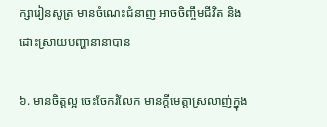ក្សារៀនសូត្រ មានចំណេះជំនាញ អាចចិញ្ចឹមជីវិត និងដោះស្រាយបញ្ហានានាបាន

៦. មានចិត្តល្អ ចេះចែករំលែក មានក្ដីមេត្តាស្រលាញ់ក្នុង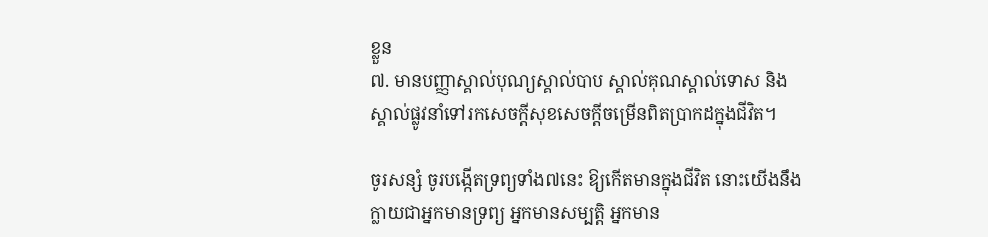ខ្លួន
៧. មានបញ្ញាស្គាល់បុណ្យស្គាល់បាប ស្គាល់គុណស្គាល់ទោស និងស្គាល់ផ្លូវនាំទៅរកសេចក្ដីសុខសេចក្ដីចម្រេីនពិតប្រាកដក្នុងជីវិត។

ចូរសន្សំ ចូរបង្កេីតទ្រព្យទាំង៧នេះ ឱ្យកេីតមានក្នុងជីវិត នោះយេីងនឹងក្លាយជាអ្នកមានទ្រព្យ អ្នកមានសម្បត្តិ អ្នកមាន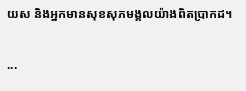យស និងអ្នកមានសុខសុភមង្គលយ៉ាងពិតប្រាកដ។

...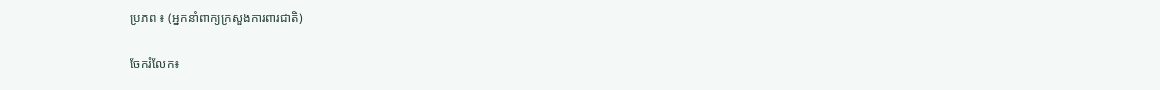ប្រភព ៖ (អ្នកនាំពាក្យក្រសួងការពារជាតិ)

ចែករំលែក៖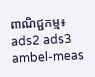ពាណិជ្ជកម្ម៖
ads2 ads3 ambel-meas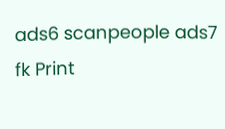ads6 scanpeople ads7 fk Print